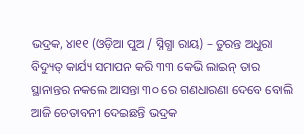ଭଦ୍ରକ, ୪ା୧୧ (ଓଡ଼ିଆ ପୁଅ / ସ୍ନିଗ୍ଧା ରାୟ) – ତୁରନ୍ତ ଅଧୁରା ବିଦ୍ୟୁତ୍ କାର୍ଯ୍ୟ ସମାପନ କରି ୩୩ କେଭି ଲାଇନ୍ ତାର ସ୍ଥାନାନ୍ତର ନକଲେ ଆସନ୍ତା ୩୦ ରେ ଗଣଧାରଣା ଦେବେ ବୋଲି ଆଜି ଚେତାବନୀ ଦେଇଛନ୍ତି ଭଦ୍ରକ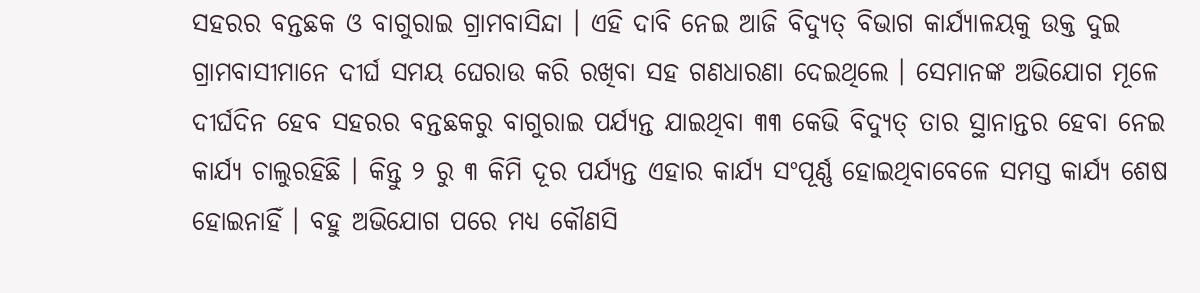ସହରର ବନ୍ତଛକ ଓ ବାଗୁରାଇ ଗ୍ରାମବାସିନ୍ଦା । ଏହି ଦାବି ନେଇ ଆଜି ବିଦ୍ୟୁତ୍ ବିଭାଗ କାର୍ଯ୍ୟାଳୟକୁ ଉକ୍ତ ଦୁଇ ଗ୍ରାମବାସୀମାନେ ଦୀର୍ଘ ସମୟ ଘେରାଉ କରି ରଖିବା ସହ ଗଣଧାରଣା ଦେଇଥିଲେ । ସେମାନଙ୍କ ଅଭିଯୋଗ ମୂଳେ ଦୀର୍ଘଦିନ ହେବ ସହରର ବନ୍ତଛକରୁ ବାଗୁରାଇ ପର୍ଯ୍ୟନ୍ତ ଯାଇଥିବା ୩୩ କେଭି ବିଦ୍ୟୁତ୍ ତାର ସ୍ଥାନାନ୍ତର ହେବା ନେଇ କାର୍ଯ୍ୟ ଚାଲୁରହିଛି । କିନ୍ତୁ ୨ ରୁ ୩ କିମି ଦୂର ପର୍ଯ୍ୟନ୍ତ ଏହାର କାର୍ଯ୍ୟ ସଂପୂର୍ଣ୍ଣ ହୋଇଥିବାବେଳେ ସମସ୍ତ କାର୍ଯ୍ୟ ଶେଷ ହୋଇନାହିଁ । ବହୁ ଅଭିଯୋଗ ପରେ ମଧ୍ୟ କୌଣସି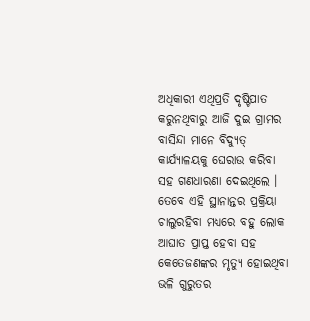ଅଧିକାରୀ ଏଥିପ୍ରତି ଦୃଷ୍ଟିପାତ କରୁନଥିବାରୁ ଆଜି ଦୁଇ ଗ୍ରାମର ବାସିନ୍ଦା ମାନେ ବିଦ୍ୟୁତ୍ କାର୍ଯ୍ୟାଳୟକୁ ଘେରାଉ କରିବା ସହ ଗଣଧାରଣା ଦେଇଥିଲେ । ତେବେ ଏହି ସ୍ଥାନାନ୍ତର ପ୍ରକ୍ରିୟା ଚାଲୁରହିବା ମଧ୍ୟରେ ବହୁ ଲୋକ ଆଘାତ ପ୍ରାପ୍ତ ହେବା ସହ କେତେଜଣଙ୍କର ମୃତ୍ୟୁ ହୋଇଥିବା ଭଳି ଗୁରୁତର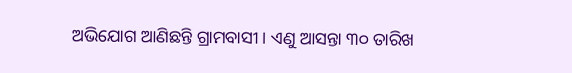ଅଭିଯୋଗ ଆଣିଛନ୍ତି ଗ୍ରାମବାସୀ । ଏଣୁ ଆସନ୍ତା ୩୦ ତାରିଖ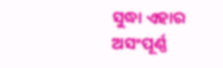ସୁଦ୍ଧା ଏହାର ଅସଂପୂର୍ଣ୍ଣ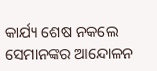କାର୍ଯ୍ୟ ଶେଷ ନକଲେ ସେମାନଙ୍କର ଆନ୍ଦୋଳନ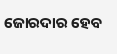ଜୋରଦାର ହେବ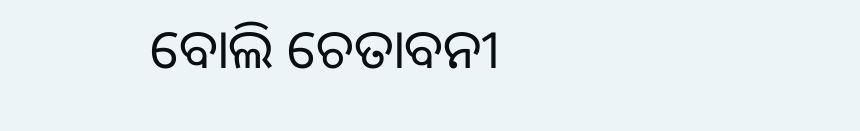ବୋଲି ଚେତାବନୀ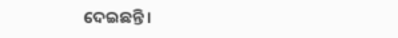ଦେଇଛନ୍ତି ।